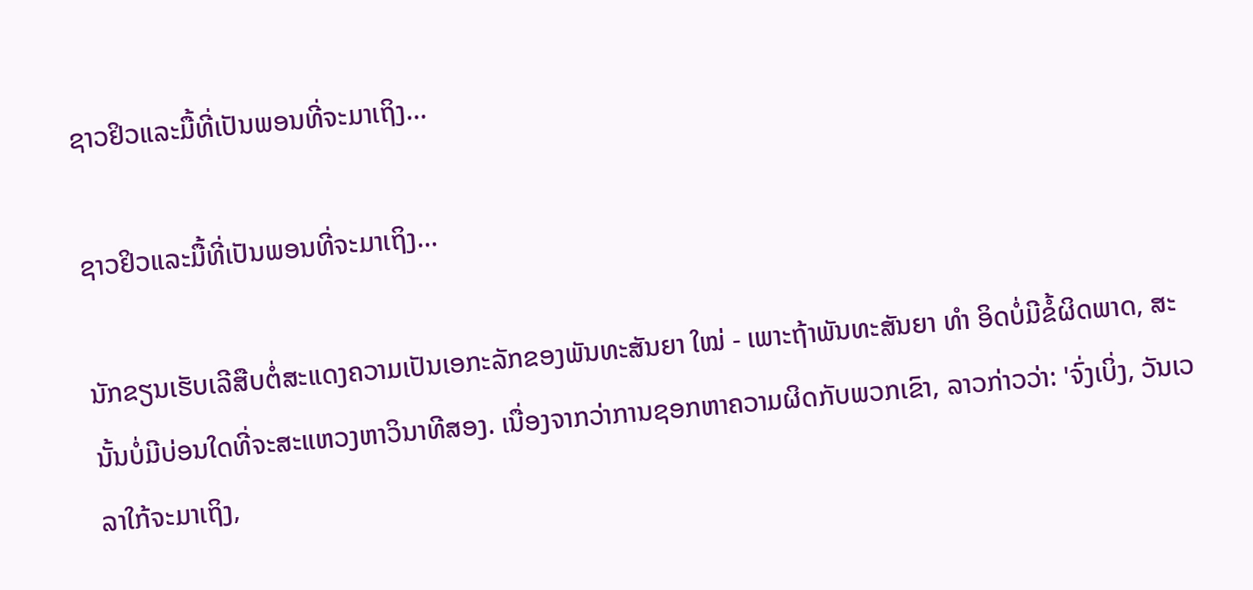ຊາວຢິວແລະມື້ທີ່ເປັນພອນທີ່ຈະມາເຖິງ…

ຊາວຢິວແລະມື້ທີ່ເປັນພອນທີ່ຈະມາເຖິງ…

ນັກຂຽນເຮັບເລີສືບຕໍ່ສະແດງຄວາມເປັນເອກະລັກຂອງພັນທະສັນຍາ ໃໝ່ - ເພາະຖ້າພັນທະສັນຍາ ທຳ ອິດບໍ່ມີຂໍ້ຜິດພາດ, ສະນັ້ນບໍ່ມີບ່ອນໃດທີ່ຈະສະແຫວງຫາວິນາທີສອງ. ເນື່ອງຈາກວ່າການຊອກຫາຄວາມຜິດກັບພວກເຂົາ, ລາວກ່າວວ່າ: 'ຈົ່ງເບິ່ງ, ວັນເວລາໃກ້ຈະມາເຖິງ,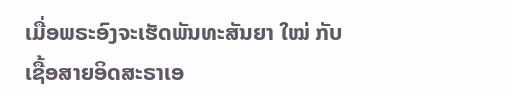ເມື່ອພຣະອົງຈະເຮັດພັນທະສັນຍາ ໃໝ່ ກັບເຊື້ອສາຍອິດສະຣາເອ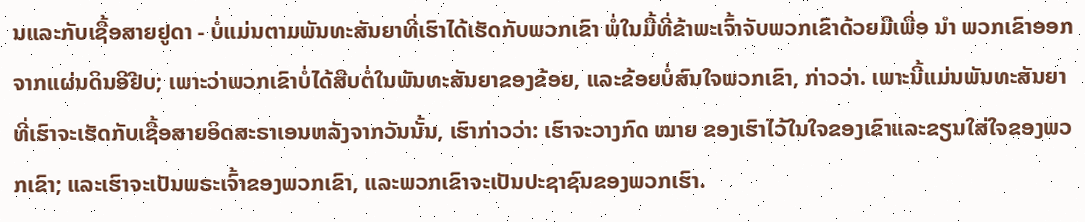ນແລະກັບເຊື້ອສາຍຢູດາ - ບໍ່ແມ່ນຕາມພັນທະສັນຍາທີ່ເຮົາໄດ້ເຮັດກັບພວກເຂົາ ພໍ່ໃນມື້ທີ່ຂ້າພະເຈົ້າຈັບພວກເຂົາດ້ວຍມືເພື່ອ ນຳ ພວກເຂົາອອກຈາກແຜ່ນດິນອີຢີບ; ເພາະວ່າພວກເຂົາບໍ່ໄດ້ສືບຕໍ່ໃນພັນທະສັນຍາຂອງຂ້ອຍ, ແລະຂ້ອຍບໍ່ສົນໃຈພວກເຂົາ, ກ່າວວ່າ. ເພາະນີ້ແມ່ນພັນທະສັນຍາທີ່ເຮົາຈະເຮັດກັບເຊື້ອສາຍອິດສະຣາເອນຫລັງຈາກວັນນັ້ນ, ເຮົາກ່າວວ່າ: ເຮົາຈະວາງກົດ ໝາຍ ຂອງເຮົາໄວ້ໃນໃຈຂອງເຂົາແລະຂຽນໃສ່ໃຈຂອງພວກເຂົາ; ແລະເຮົາຈະເປັນພຣະເຈົ້າຂອງພວກເຂົາ, ແລະພວກເຂົາຈະເປັນປະຊາຊົນຂອງພວກເຮົາ.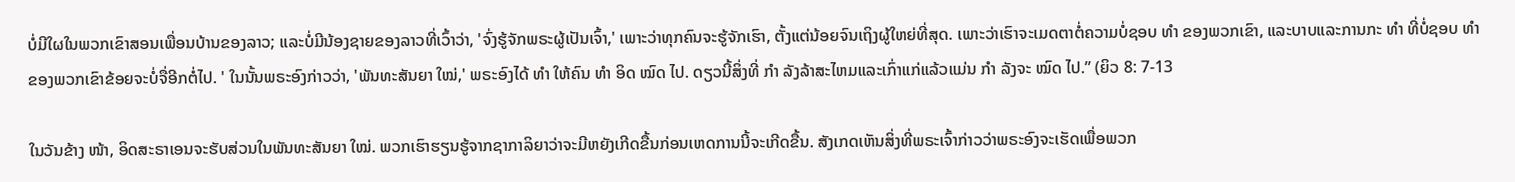ບໍ່ມີໃຜໃນພວກເຂົາສອນເພື່ອນບ້ານຂອງລາວ; ແລະບໍ່ມີນ້ອງຊາຍຂອງລາວທີ່ເວົ້າວ່າ, 'ຈົ່ງຮູ້ຈັກພຣະຜູ້ເປັນເຈົ້າ,' ເພາະວ່າທຸກຄົນຈະຮູ້ຈັກເຮົາ, ຕັ້ງແຕ່ນ້ອຍຈົນເຖິງຜູ້ໃຫຍ່ທີ່ສຸດ. ເພາະວ່າເຮົາຈະເມດຕາຕໍ່ຄວາມບໍ່ຊອບ ທຳ ຂອງພວກເຂົາ, ແລະບາບແລະການກະ ທຳ ທີ່ບໍ່ຊອບ ທຳ ຂອງພວກເຂົາຂ້ອຍຈະບໍ່ຈື່ອີກຕໍ່ໄປ. ' ໃນນັ້ນພຣະອົງກ່າວວ່າ, 'ພັນທະສັນຍາ ໃໝ່,' ພຣະອົງໄດ້ ທຳ ໃຫ້ຄົນ ທຳ ອິດ ໝົດ ໄປ. ດຽວນີ້ສິ່ງທີ່ ກຳ ລັງລ້າສະໄຫມແລະເກົ່າແກ່ແລ້ວແມ່ນ ກຳ ລັງຈະ ໝົດ ໄປ.” (ຍິວ 8: 7-13

ໃນວັນຂ້າງ ໜ້າ, ອິດສະຣາເອນຈະຮັບສ່ວນໃນພັນທະສັນຍາ ໃໝ່. ພວກເຮົາຮຽນຮູ້ຈາກຊາກາລິຍາວ່າຈະມີຫຍັງເກີດຂື້ນກ່ອນເຫດການນີ້ຈະເກີດຂື້ນ. ສັງເກດເຫັນສິ່ງທີ່ພຣະເຈົ້າກ່າວວ່າພຣະອົງຈະເຮັດເພື່ອພວກ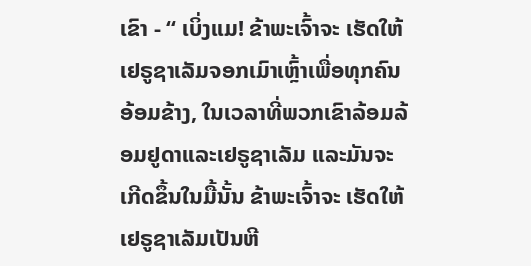ເຂົາ - “ ເບິ່ງແມ! ຂ້າພະເຈົ້າຈະ ເຮັດໃຫ້ເຢຣູຊາເລັມຈອກເມົາເຫຼົ້າເພື່ອທຸກຄົນອ້ອມຂ້າງ, ໃນເວລາທີ່ພວກເຂົາລ້ອມລ້ອມຢູດາແລະເຢຣູຊາເລັມ ແລະມັນຈະເກີດຂຶ້ນໃນມື້ນັ້ນ ຂ້າພະເຈົ້າຈະ ເຮັດໃຫ້ເຢຣູຊາເລັມເປັນຫີ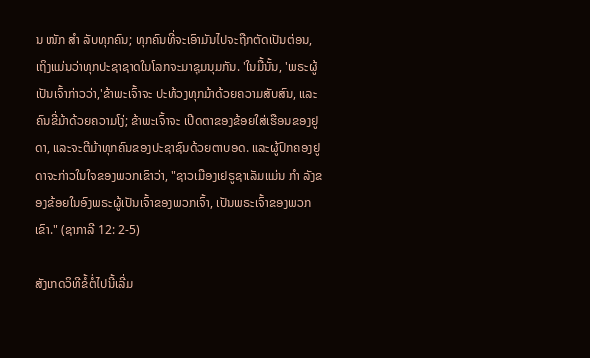ນ ໜັກ ສຳ ລັບທຸກຄົນ; ທຸກຄົນທີ່ຈະເອົາມັນໄປຈະຖືກຕັດເປັນຕ່ອນ, ເຖິງແມ່ນວ່າທຸກປະຊາຊາດໃນໂລກຈະມາຊຸມນຸມກັນ. 'ໃນມື້ນັ້ນ, 'ພຣະຜູ້ເປັນເຈົ້າກ່າວວ່າ,'ຂ້າພະເຈົ້າຈະ ປະທ້ວງທຸກມ້າດ້ວຍຄວາມສັບສົນ, ແລະຄົນຂີ່ມ້າດ້ວຍຄວາມໂງ່; ຂ້າພະເຈົ້າຈະ ເປີດຕາຂອງຂ້ອຍໃສ່ເຮືອນຂອງຢູດາ, ແລະຈະຕີມ້າທຸກຄົນຂອງປະຊາຊົນດ້ວຍຕາບອດ. ແລະຜູ້ປົກຄອງຢູດາຈະກ່າວໃນໃຈຂອງພວກເຂົາວ່າ, "ຊາວເມືອງເຢຣູຊາເລັມແມ່ນ ກຳ ລັງຂອງຂ້ອຍໃນອົງພຣະຜູ້ເປັນເຈົ້າຂອງພວກເຈົ້າ, ເປັນພຣະເຈົ້າຂອງພວກເຂົາ." (ຊາກາລີ 12: 2-5)

ສັງເກດວິທີຂໍ້ຕໍ່ໄປນີ້ເລີ່ມ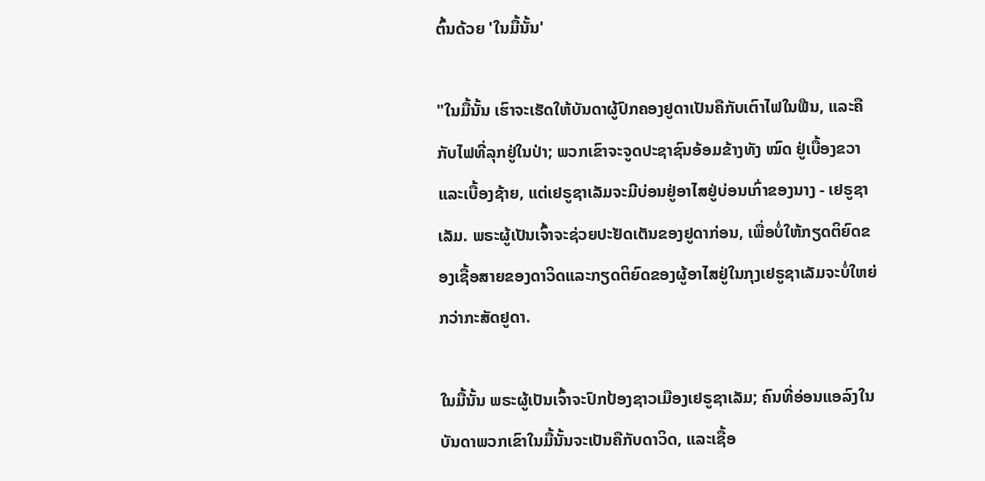ຕົ້ນດ້ວຍ 'ໃນມື້ນັ້ນ'

"ໃນມື້ນັ້ນ ເຮົາຈະເຮັດໃຫ້ບັນດາຜູ້ປົກຄອງຢູດາເປັນຄືກັບເຕົາໄຟໃນຟືນ, ແລະຄືກັບໄຟທີ່ລຸກຢູ່ໃນປ່າ; ພວກເຂົາຈະຈູດປະຊາຊົນອ້ອມຂ້າງທັງ ໝົດ ຢູ່ເບື້ອງຂວາແລະເບື້ອງຊ້າຍ, ແຕ່ເຢຣູຊາເລັມຈະມີບ່ອນຢູ່ອາໄສຢູ່ບ່ອນເກົ່າຂອງນາງ - ເຢຣູຊາເລັມ. ພຣະຜູ້ເປັນເຈົ້າຈະຊ່ວຍປະຢັດເຕັນຂອງຢູດາກ່ອນ, ເພື່ອບໍ່ໃຫ້ກຽດຕິຍົດຂອງເຊື້ອສາຍຂອງດາວິດແລະກຽດຕິຍົດຂອງຜູ້ອາໄສຢູ່ໃນກຸງເຢຣູຊາເລັມຈະບໍ່ໃຫຍ່ກວ່າກະສັດຢູດາ.

ໃນມື້ນັ້ນ ພຣະຜູ້ເປັນເຈົ້າຈະປົກປ້ອງຊາວເມືອງເຢຣູຊາເລັມ; ຄົນທີ່ອ່ອນແອລົງໃນບັນດາພວກເຂົາໃນມື້ນັ້ນຈະເປັນຄືກັບດາວິດ, ແລະເຊື້ອ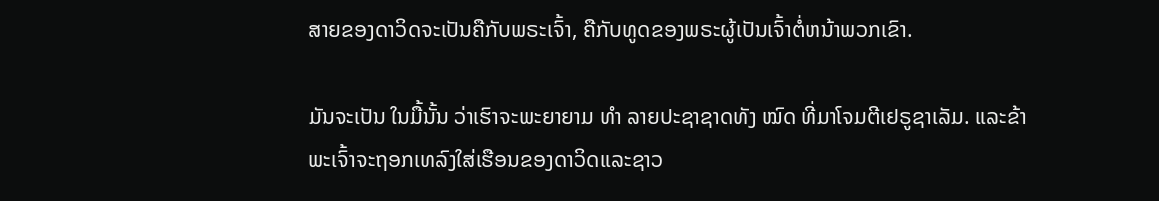ສາຍຂອງດາວິດຈະເປັນຄືກັບພຣະເຈົ້າ, ຄືກັບທູດຂອງພຣະຜູ້ເປັນເຈົ້າຕໍ່ຫນ້າພວກເຂົາ.

ມັນຈະເປັນ ໃນມື້ນັ້ນ ວ່າເຮົາຈະພະຍາຍາມ ທຳ ລາຍປະຊາຊາດທັງ ໝົດ ທີ່ມາໂຈມຕີເຢຣູຊາເລັມ. ແລະຂ້າພະເຈົ້າຈະຖອກເທລົງໃສ່ເຮືອນຂອງດາວິດແລະຊາວ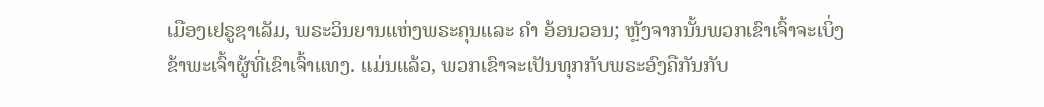ເມືອງເຢຣູຊາເລັມ, ພຣະວິນຍານແຫ່ງພຣະຄຸນແລະ ຄຳ ອ້ອນວອນ; ຫຼັງຈາກນັ້ນພວກເຂົາເຈົ້າຈະເບິ່ງຂ້າພະເຈົ້າຜູ້ທີ່ເຂົາເຈົ້າແທງ. ແມ່ນແລ້ວ, ພວກເຂົາຈະເປັນທຸກກັບພຣະອົງຄືກັນກັບ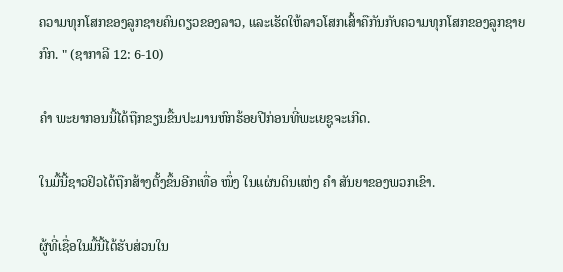ຄວາມທຸກໂສກຂອງລູກຊາຍຄົນດຽວຂອງລາວ, ແລະເຮັດໃຫ້ລາວໂສກເສົ້າຄືກັນກັບຄວາມທຸກໂສກຂອງລູກຊາຍກົກ. " (ຊາກາລີ 12: 6-10)

ຄຳ ພະຍາກອນນີ້ໄດ້ຖືກຂຽນຂື້ນປະມານຫົກຮ້ອຍປີກ່ອນທີ່ພະເຍຊູຈະເກີດ.

ໃນມື້ນີ້ຊາວຢິວໄດ້ຖືກສ້າງຕັ້ງຂຶ້ນອີກເທື່ອ ໜຶ່ງ ໃນແຜ່ນດິນແຫ່ງ ຄຳ ສັນຍາຂອງພວກເຂົາ.

ຜູ້ທີ່ເຊື່ອໃນມື້ນີ້ໄດ້ຮັບສ່ວນໃນ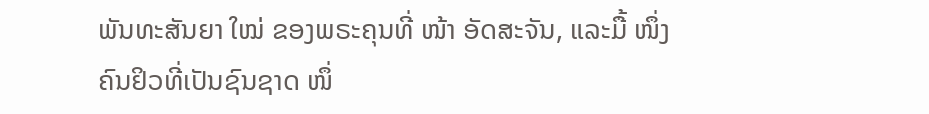ພັນທະສັນຍາ ໃໝ່ ຂອງພຣະຄຸນທີ່ ໜ້າ ອັດສະຈັນ, ແລະມື້ ໜຶ່ງ ຄົນຢິວທີ່ເປັນຊົນຊາດ ໜຶ່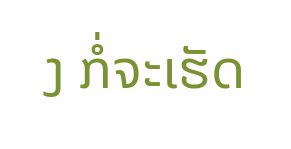ງ ກໍ່ຈະເຮັດ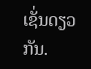ເຊັ່ນດຽວກັນ.